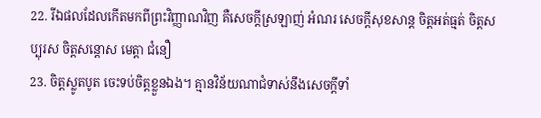22. រីឯផលដែលកើតមកពីព្រះវិញ្ញាណវិញ គឺសេចក្ដីស្រឡាញ់ អំណរ សេចក្ដីសុខសាន្ត ចិត្តអត់ធ្មត់ ចិត្តសប្បុរស ចិត្តសន្ដោស មេត្តា ជំនឿ
23. ចិត្តស្លូតបូត ចេះទប់ចិត្តខ្លួនឯង។ គ្មានវិន័យណាជំទាស់នឹងសេចក្ដីទាំ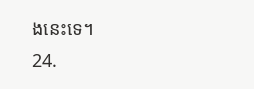ងនេះទេ។
24.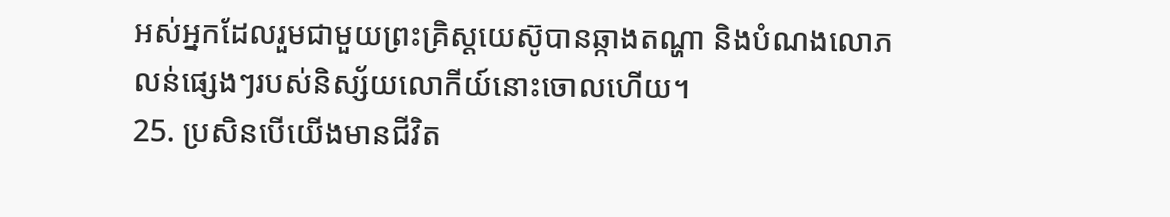អស់អ្នកដែលរួមជាមួយព្រះគ្រិស្ដយេស៊ូបានឆ្កាងតណ្ហា និងបំណងលោភលន់ផ្សេងៗរបស់និស្ស័យលោកីយ៍នោះចោលហើយ។
25. ប្រសិនបើយើងមានជីវិត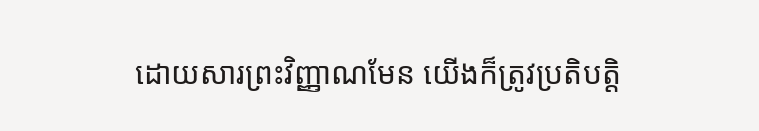ដោយសារព្រះវិញ្ញាណមែន យើងក៏ត្រូវប្រតិបត្តិ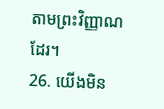តាមព្រះវិញ្ញាណដែរ។
26. យើងមិន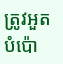ត្រូវអួតបំប៉ោ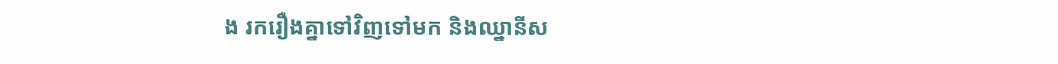ង រករឿងគ្នាទៅវិញទៅមក និងឈ្នានីស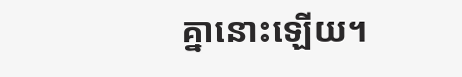គ្នានោះឡើយ។